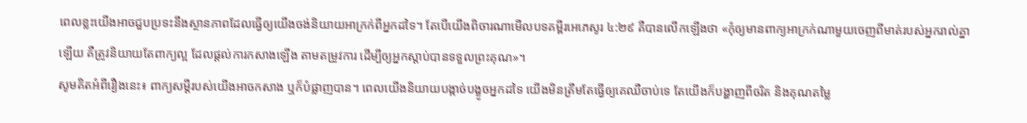ពេលខ្លះយើងអាចជួបប្រទះនឹងស្ថានភាពដែលធ្វើឲ្យយើងចង់និយាយអាក្រក់ពីអ្នកដទៃ។ តែបើយើងពិចារណាមើលបទគម្ពីរអេភេសូរ ៤:២៩ គឺបានលើកឡើងថា «កុំឲ្យមានពាក្យអាក្រក់ណាមួយចេញពីមាត់របស់អ្នករាល់គ្នាឡើយ គឺត្រូវនិយាយតែពាក្យល្អ ដែលផ្ដល់ការកសាងឡើង តាមតម្រូវការ ដើម្បីឲ្យអ្នកស្ដាប់បានទទួលព្រះគុណ»។
សូមគិតអំពីរឿងនេះ៖ ពាក្យសម្ដីរបស់យើងអាចកសាង ឬក៏បំផ្លាញបាន។ ពេលយើងនិយាយបង្កាច់បង្ខូចអ្នកដទៃ យើងមិនត្រឹមតែធ្វើឲ្យគេឈឺចាប់ទេ តែយើងក៏បង្ហាញពីចរិត និងគុណតម្លៃ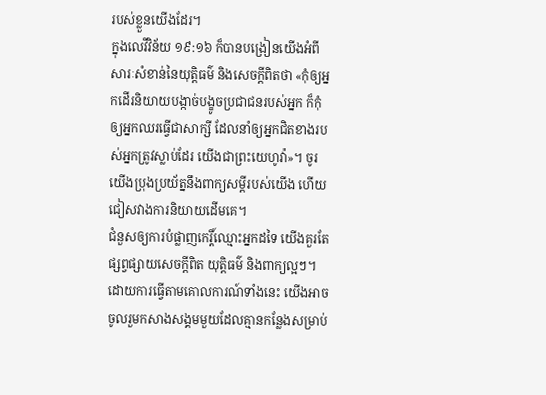របស់ខ្លួនយើងដែរ។
ក្នុងលេវីវិន័យ ១៩:១៦ ក៏បានបង្រៀនយើងអំពីសារៈសំខាន់នៃយុត្តិធម៌ និងសេចក្ដីពិតថា «កុំឲ្យអ្នកដើរនិយាយបង្កាច់បង្ខូចប្រជាជនរបស់អ្នក ក៏កុំឲ្យអ្នកឈរធ្វើជាសាក្សី ដែលនាំឲ្យអ្នកជិតខាងរបស់អ្នកត្រូវស្លាប់ដែរ យើងជាព្រះយេហូវ៉ា»។ ចូរយើងប្រុងប្រយ័ត្ននឹងពាក្យសម្ដីរបស់យើង ហើយជៀសវាងការនិយាយដើមគេ។
ជំនួសឲ្យការបំផ្លាញកេរ្តិ៍ឈ្មោះអ្នកដទៃ យើងគួរតែផ្សព្វផ្សាយសេចក្ដីពិត យុត្តិធម៌ និងពាក្យល្អៗ។ ដោយការធ្វើតាមគោលការណ៍ទាំងនេះ យើងអាចចូលរួមកសាងសង្គមមួយដែលគ្មានកន្លែងសម្រាប់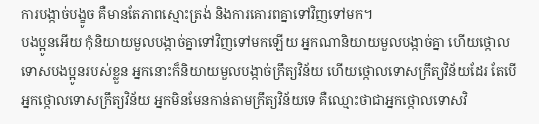ការបង្កាច់បង្ខូច គឺមានតែភាពស្មោះត្រង់ និងការគោរពគ្នាទៅវិញទៅមក។
បងប្អូនអើយ កុំនិយាយមួលបង្កាច់គ្នាទៅវិញទៅមកឡើយ អ្នកណានិយាយមួលបង្កាច់គ្នា ហើយថ្កោលទោសបងប្អូនរបស់ខ្លួន អ្នកនោះក៏និយាយមួលបង្កាច់ក្រឹត្យវិន័យ ហើយថ្កោលទោសក្រឹត្យវិន័យដែរ តែបើអ្នកថ្កោលទោសក្រឹត្យវិន័យ អ្នកមិនមែនកាន់តាមក្រឹត្យវិន័យទេ គឺឈ្មោះថាជាអ្នកថ្កោលទោសវិ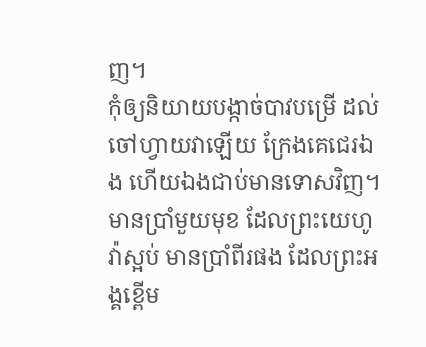ញ។
កុំឲ្យនិយាយបង្កាច់បាវបម្រើ ដល់ចៅហ្វាយវាឡើយ ក្រែងគេជេរឯង ហើយឯងជាប់មានទោសវិញ។
មានប្រាំមួយមុខ ដែលព្រះយេហូវ៉ាស្អប់ មានប្រាំពីរផង ដែលព្រះអង្គខ្ពើម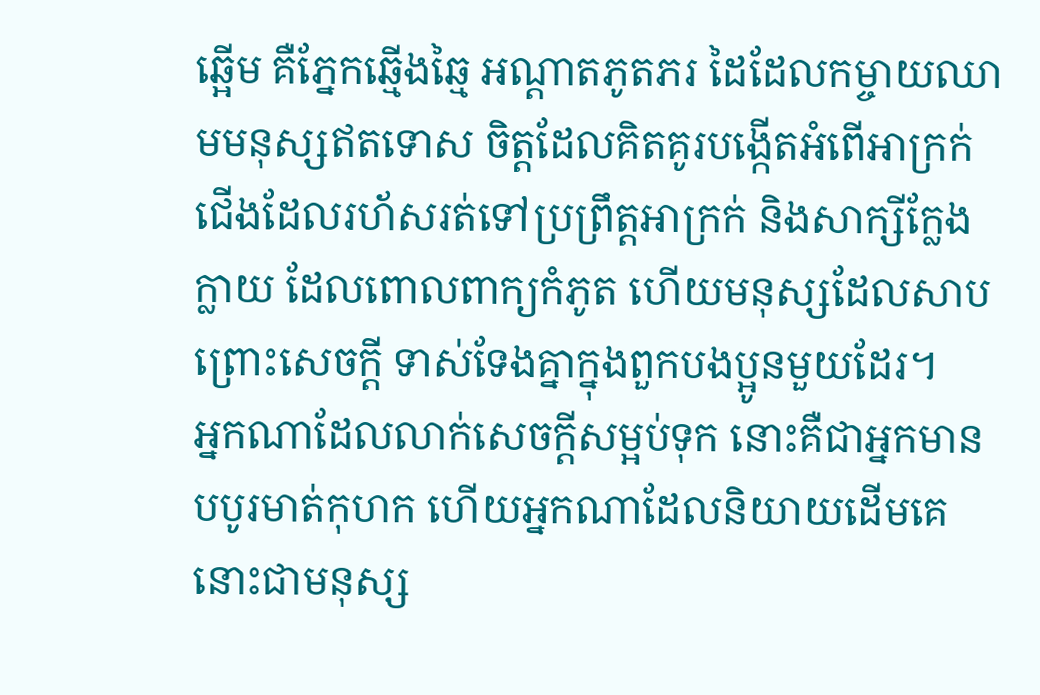ឆ្អើម គឺភ្នែកឆ្មើងឆ្មៃ អណ្ដាតភូតភរ ដៃដែលកម្ចាយឈាមមនុស្សឥតទោស ចិត្តដែលគិតគូរបង្កើតអំពើអាក្រក់ ជើងដែលរហ័សរត់ទៅប្រព្រឹត្តអាក្រក់ និងសាក្សីក្លែងក្លាយ ដែលពោលពាក្យកំភូត ហើយមនុស្សដែលសាបព្រោះសេចក្ដី ទាស់ទែងគ្នាក្នុងពួកបងប្អូនមួយដែរ។
អ្នកណាដែលលាក់សេចក្ដីសម្អប់ទុក នោះគឺជាអ្នកមានបបូរមាត់កុហក ហើយអ្នកណាដែលនិយាយដើមគេ នោះជាមនុស្ស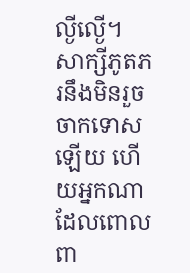ល្ងីល្ងើ។
សាក្សីភូតភរនឹងមិនរួចចាកទោសឡើយ ហើយអ្នកណាដែលពោលពា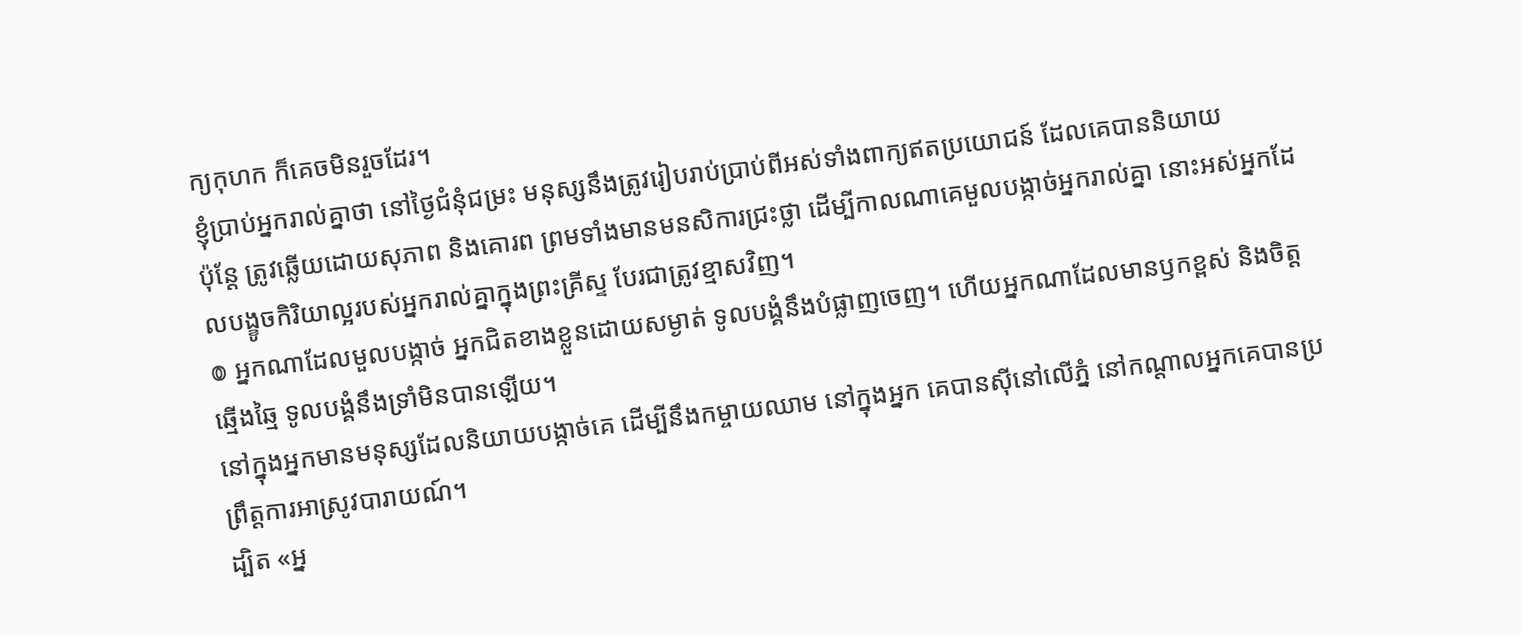ក្យកុហក ក៏គេចមិនរួចដែរ។
ខ្ញុំប្រាប់អ្នករាល់គ្នាថា នៅថ្ងៃជំនុំជម្រះ មនុស្សនឹងត្រូវរៀបរាប់ប្រាប់ពីអស់ទាំងពាក្យឥតប្រយោជន៍ ដែលគេបាននិយាយ
ប៉ុន្តែ ត្រូវឆ្លើយដោយសុភាព និងគោរព ព្រមទាំងមានមនសិការជ្រះថ្លា ដើម្បីកាលណាគេមួលបង្កាច់អ្នករាល់គ្នា នោះអស់អ្នកដែលបង្ខូចកិរិយាល្អរបស់អ្នករាល់គ្នាក្នុងព្រះគ្រីស្ទ បែរជាត្រូវខ្មាសវិញ។
៙ អ្នកណាដែលមួលបង្កាច់ អ្នកជិតខាងខ្លួនដោយសម្ងាត់ ទូលបង្គំនឹងបំផ្លាញចេញ។ ហើយអ្នកណាដែលមានឫកខ្ពស់ និងចិត្តឆ្មើងឆ្មៃ ទូលបង្គំនឹងទ្រាំមិនបានឡើយ។
នៅក្នុងអ្នកមានមនុស្សដែលនិយាយបង្កាច់គេ ដើម្បីនឹងកម្ចាយឈាម នៅក្នុងអ្នក គេបានស៊ីនៅលើភ្នំ នៅកណ្ដាលអ្នកគេបានប្រព្រឹត្តការអាស្រូវបារាយណ៍។
ដ្បិត «អ្ន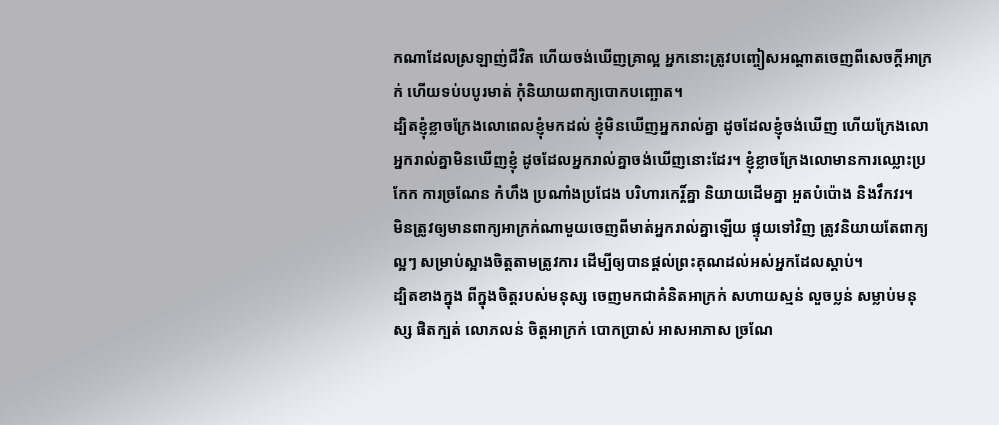កណាដែលស្រឡាញ់ជីវិត ហើយចង់ឃើញគ្រាល្អ អ្នកនោះត្រូវបញ្ចៀសអណ្តាតចេញពីសេចក្តីអាក្រក់ ហើយទប់បបូរមាត់ កុំនិយាយពាក្យបោកបញ្ឆោត។
ដ្បិតខ្ញុំខ្លាចក្រែងលោពេលខ្ញុំមកដល់ ខ្ញុំមិនឃើញអ្នករាល់គ្នា ដូចដែលខ្ញុំចង់ឃើញ ហើយក្រែងលោអ្នករាល់គ្នាមិនឃើញខ្ញុំ ដូចដែលអ្នករាល់គ្នាចង់ឃើញនោះដែរ។ ខ្ញុំខ្លាចក្រែងលោមានការឈ្លោះប្រកែក ការច្រណែន កំហឹង ប្រណាំងប្រជែង បរិហារកេរ្ដិ៍គ្នា និយាយដើមគ្នា អួតបំប៉ោង និងវឹកវរ។
មិនត្រូវឲ្យមានពាក្យអាក្រក់ណាមួយចេញពីមាត់អ្នករាល់គ្នាឡើយ ផ្ទុយទៅវិញ ត្រូវនិយាយតែពាក្យល្អៗ សម្រាប់ស្អាងចិត្តតាមត្រូវការ ដើម្បីឲ្យបានផ្តល់ព្រះគុណដល់អស់អ្នកដែលស្តាប់។
ដ្បិតខាងក្នុង ពីក្នុងចិត្តរបស់មនុស្ស ចេញមកជាគំនិតអាក្រក់ សហាយស្មន់ លួចប្លន់ សម្លាប់មនុស្ស ផិតក្បត់ លោភលន់ ចិត្តអាក្រក់ បោកប្រាស់ អាសអាភាស ច្រណែ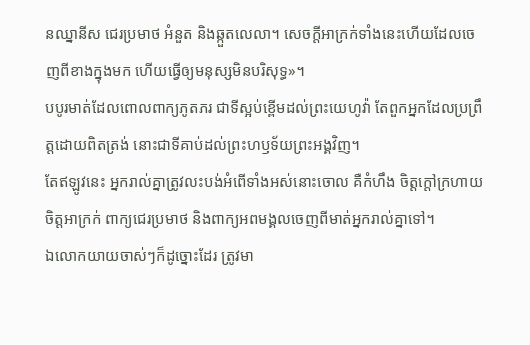នឈ្នានីស ជេរប្រមាថ អំនួត និងឆ្កួតលេលា។ សេចក្តីអាក្រក់ទាំងនេះហើយដែលចេញពីខាងក្នុងមក ហើយធ្វើឲ្យមនុស្សមិនបរិសុទ្ធ»។
បបូរមាត់ដែលពោលពាក្យភូតភរ ជាទីស្អប់ខ្ពើមដល់ព្រះយេហូវ៉ា តែពួកអ្នកដែលប្រព្រឹត្តដោយពិតត្រង់ នោះជាទីគាប់ដល់ព្រះហឫទ័យព្រះអង្គវិញ។
តែឥឡូវនេះ អ្នករាល់គ្នាត្រូវលះបង់អំពើទាំងអស់នោះចោល គឺកំហឹង ចិត្តក្ដៅក្រហាយ ចិត្តអាក្រក់ ពាក្យជេរប្រមាថ និងពាក្យអពមង្គលចេញពីមាត់អ្នករាល់គ្នាទៅ។
ឯលោកយាយចាស់ៗក៏ដូច្នោះដែរ ត្រូវមា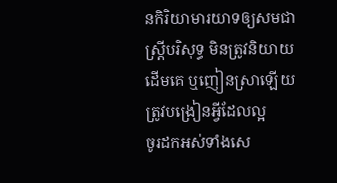នកិរិយាមារយាទឲ្យសមជាស្ត្រីបរិសុទ្ធ មិនត្រូវនិយាយដើមគេ ឬញៀនស្រាឡើយ ត្រូវបង្រៀនអ្វីដែលល្អ
ចូរដកអស់ទាំងសេ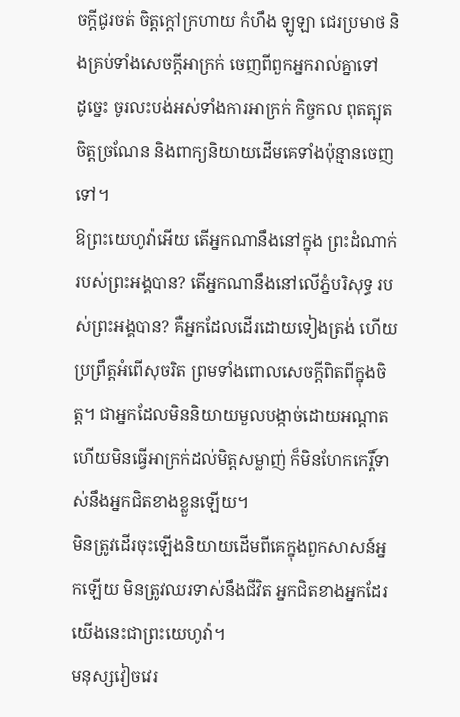ចក្តីជូរចត់ ចិត្តក្តៅក្រហាយ កំហឹង ឡូឡា ជេរប្រមាថ និងគ្រប់ទាំងសេចក្តីអាក្រក់ ចេញពីពួកអ្នករាល់គ្នាទៅ
ដូច្នេះ ចូរលះបង់អស់ទាំងការអាក្រក់ កិច្ចកល ពុតត្បុត ចិត្តច្រណែន និងពាក្យនិយាយដើមគេទាំងប៉ុន្មានចេញទៅ។
ឱព្រះយេហូវ៉ាអើយ តើអ្នកណានឹងនៅក្នុង ព្រះដំណាក់របស់ព្រះអង្គបាន? តើអ្នកណានឹងនៅលើភ្នំបរិសុទ្ធ របស់ព្រះអង្គបាន? គឺអ្នកដែលដើរដោយទៀងត្រង់ ហើយប្រព្រឹត្តអំពើសុចរិត ព្រមទាំងពោលសេចក្ដីពិតពីក្នុងចិត្ត។ ជាអ្នកដែលមិននិយាយមួលបង្កាច់ដោយអណ្ដាត ហើយមិនធ្វើអាក្រក់ដល់មិត្តសម្លាញ់ ក៏មិនហែកកេរ្តិ៍ទាស់នឹងអ្នកជិតខាងខ្លួនឡើយ។
មិនត្រូវដើរចុះឡើងនិយាយដើមពីគេក្នុងពួកសាសន៍អ្នកឡើយ មិនត្រូវឈរទាស់នឹងជីវិត អ្នកជិតខាងអ្នកដែរ យើងនេះជាព្រះយេហូវ៉ា។
មនុស្សវៀចវេរ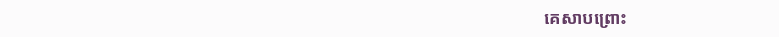គេសាបព្រោះ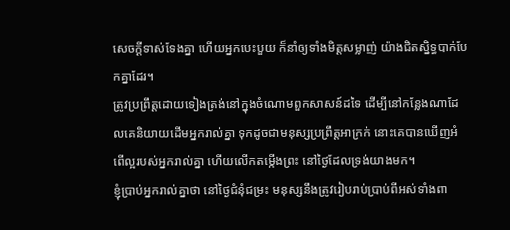សេចក្ដីទាស់ទែងគ្នា ហើយអ្នកបេះបួយ ក៏នាំឲ្យទាំងមិត្តសម្លាញ់ យ៉ាងជិតស្និទ្ធបាក់បែកគ្នាដែរ។
ត្រូវប្រព្រឹត្តដោយទៀងត្រង់នៅក្នុងចំណោមពួកសាសន៍ដទៃ ដើម្បីនៅកន្លែងណាដែលគេនិយាយដើមអ្នករាល់គ្នា ទុកដូចជាមនុស្សប្រព្រឹត្តអាក្រក់ នោះគេបានឃើញអំពើល្អរបស់អ្នករាល់គ្នា ហើយលើកតម្កើងព្រះ នៅថ្ងៃដែលទ្រង់យាងមក។
ខ្ញុំប្រាប់អ្នករាល់គ្នាថា នៅថ្ងៃជំនុំជម្រះ មនុស្សនឹងត្រូវរៀបរាប់ប្រាប់ពីអស់ទាំងពា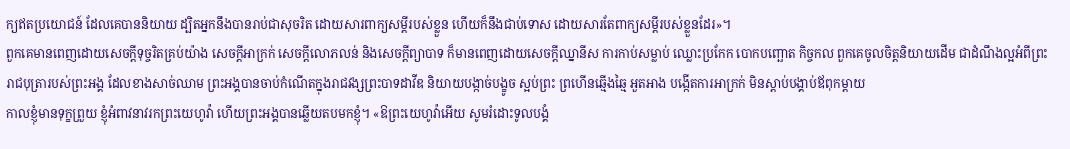ក្យឥតប្រយោជន៍ ដែលគេបាននិយាយ ដ្បិតអ្នកនឹងបានរាប់ជាសុចរិត ដោយសារពាក្យសម្ដីរបស់ខ្លួន ហើយក៏នឹងជាប់ទោស ដោយសារតែពាក្យសម្ដីរបស់ខ្លួនដែរ»។
ពួកគេមានពេញដោយសេចក្តីទុច្ចរិតគ្រប់យ៉ាង សេចក្ដីអាក្រក់ សេចក្តីលោភលន់ និងសេចក្តីព្យាបាទ ក៏មានពេញដោយសេចក្តីឈ្នានីស ការកាប់សម្លាប់ ឈ្លោះប្រកែក បោកបញ្ឆោត កិច្ចកល ពួកគេចូលចិត្តនិយាយដើម ជាដំណឹងល្អអំពីព្រះរាជបុត្រារបស់ព្រះអង្គ ដែលខាងសាច់ឈាម ព្រះអង្គបានចាប់កំណើតក្នុងរាជវង្សព្រះបាទដាវីឌ និយាយបង្កាច់បង្ខូច ស្អប់ព្រះ ព្រហើនឆ្មើងឆ្មៃ អួតអាង បង្កើតការអាក្រក់ មិនស្តាប់បង្គាប់ឪពុកម្តាយ
កាលខ្ញុំមានទុក្ខព្រួយ ខ្ញុំអំពាវនាវរកព្រះយេហូវ៉ា ហើយព្រះអង្គបានឆ្លើយតបមកខ្ញុំ។ «ឱព្រះយេហូវ៉ាអើយ សូមរំដោះទូលបង្គំ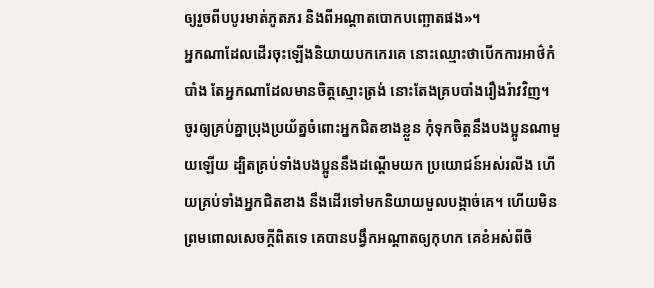ឲ្យរួចពីបបូរមាត់ភូតភរ និងពីអណ្ដាតបោកបញ្ឆោតផង»។
អ្នកណាដែលដើរចុះឡើងនិយាយបកកេរគេ នោះឈ្មោះថាបើកការអាថ៌កំបាំង តែអ្នកណាដែលមានចិត្តស្មោះត្រង់ នោះតែងគ្របបាំងរឿងរ៉ាវវិញ។
ចូរឲ្យគ្រប់គ្នាប្រុងប្រយ័ត្នចំពោះអ្នកជិតខាងខ្លួន កុំទុកចិត្តនឹងបងប្អូនណាមួយឡើយ ដ្បិតគ្រប់ទាំងបងប្អូននឹងដណ្ដើមយក ប្រយោជន៍អស់រលីង ហើយគ្រប់ទាំងអ្នកជិតខាង នឹងដើរទៅមកនិយាយមួលបង្កាច់គេ។ ហើយមិនព្រមពោលសេចក្ដីពិតទេ គេបានបង្វឹកអណ្ដាតឲ្យកុហក គេខំអស់ពីចិ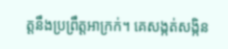ត្តនឹងប្រព្រឹត្តអាក្រក់។ គេសង្កត់សង្កិន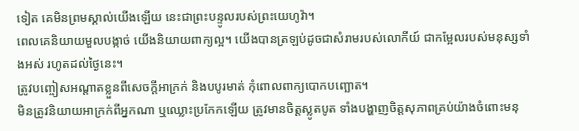ទៀត គេមិនព្រមស្គាល់យើងឡើយ នេះជាព្រះបន្ទូលរបស់ព្រះយេហូវ៉ា។
ពេលគេនិយាយមួលបង្កាច់ យើងនិយាយពាក្យល្អ។ យើងបានត្រឡប់ដូចជាសំរាមរបស់លោកីយ៍ ជាកម្អែលរបស់មនុស្សទាំងអស់ រហូតដល់ថ្ងៃនេះ។
ត្រូវបញ្ចៀសអណ្ដាតខ្លួនពីសេចក្ដីអាក្រក់ និងបបូរមាត់ កុំពោលពាក្យបោកបញ្ឆោត។
មិនត្រូវនិយាយអាក្រក់ពីអ្នកណា ឬឈ្លោះប្រកែកឡើយ ត្រូវមានចិត្តស្លូតបូត ទាំងបង្ហាញចិត្តសុភាពគ្រប់យ៉ាងចំពោះមនុ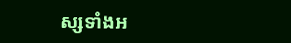ស្សទាំងអ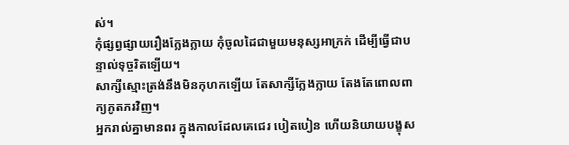ស់។
កុំផ្សព្វផ្សាយរឿងក្លែងក្លាយ កុំចូលដៃជាមួយមនុស្សអាក្រក់ ដើម្បីធ្វើជាបន្ទាល់ទុច្ចរិតឡើយ។
សាក្សីស្មោះត្រង់នឹងមិនកុហកឡើយ តែសាក្សីក្លែងក្លាយ តែងតែពោលពាក្យភូតភរវិញ។
អ្នករាល់គ្នាមានពរ ក្នុងកាលដែលគេជេរ បៀតបៀន ហើយនិយាយបង្ខុស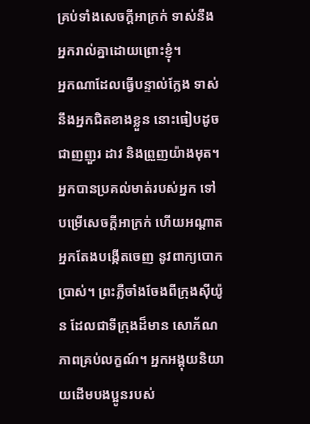គ្រប់ទាំងសេចក្តីអាក្រក់ ទាស់នឹងអ្នករាល់គ្នាដោយព្រោះខ្ញុំ។
អ្នកណាដែលធ្វើបន្ទាល់ក្លែង ទាស់នឹងអ្នកជិតខាងខ្លួន នោះធៀបដូចជាញញួរ ដាវ និងព្រួញយ៉ាងមុត។
អ្នកបានប្រគល់មាត់របស់អ្នក ទៅបម្រើសេចក្ដីអាក្រក់ ហើយអណ្ដាតអ្នកតែងបង្កើតចេញ នូវពាក្យបោកប្រាស់។ ព្រះភ្លឺចាំងចែងពីក្រុងស៊ីយ៉ូន ដែលជាទីក្រុងដ៏មាន សោភ័ណភាពគ្រប់លក្ខណ៍។ អ្នកអង្គុយនិយាយដើមបងប្អូនរបស់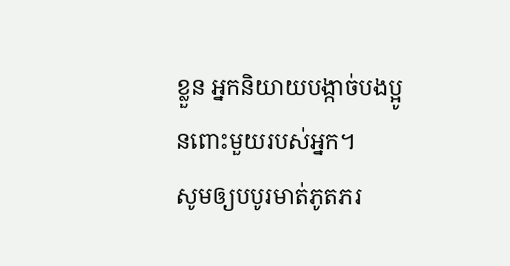ខ្លួន អ្នកនិយាយបង្កាច់បងប្អូនពោះមួយរបស់អ្នក។
សូមឲ្យបបូរមាត់ភូតភរ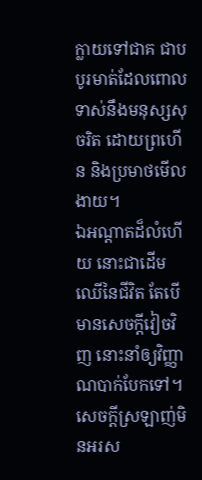ក្លាយទៅជាគ ជាបបូរមាត់ដែលពោលទាស់នឹងមនុស្សសុចរិត ដោយព្រហើន និងប្រមាថមើលងាយ។
ឯអណ្ដាតដ៏លំហើយ នោះជាដើមឈើនៃជីវិត តែបើមានសេចក្ដីវៀចវិញ នោះនាំឲ្យវិញ្ញាណបាក់បែកទៅ។
សេចក្ដីស្រឡាញ់មិនអរស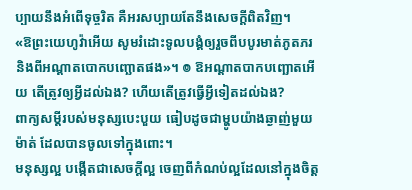ប្បាយនឹងអំពើទុច្ចរិត គឺអរសប្បាយតែនឹងសេចក្តីពិតវិញ។
«ឱព្រះយេហូវ៉ាអើយ សូមរំដោះទូលបង្គំឲ្យរួចពីបបូរមាត់ភូតភរ និងពីអណ្ដាតបោកបញ្ឆោតផង»។ ៙ ឱអណ្ដាតបាកបញ្ឆោតអើយ តើត្រូវឲ្យអ្វីដល់ឯង? ហើយតើត្រូវធ្វើអ្វីទៀតដល់ឯង?
ពាក្យសម្ដីរបស់មនុស្សបេះបួយ ធៀបដូចជាម្ហូបយ៉ាងឆ្ងាញ់មួយម៉ាត់ ដែលបានចូលទៅក្នុងពោះ។
មនុស្សល្អ បង្កើតជាសេចក្តីល្អ ចេញពីកំណប់ល្អដែលនៅក្នុងចិត្ត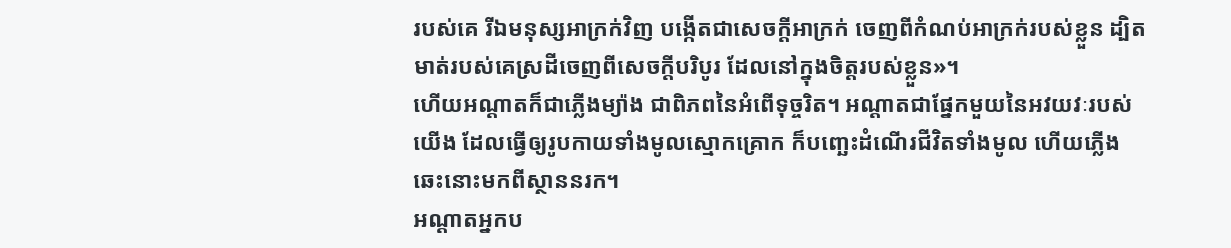របស់គេ រីឯមនុស្សអាក្រក់វិញ បង្កើតជាសេចក្តីអាក្រក់ ចេញពីកំណប់អាក្រក់របស់ខ្លួន ដ្បិតមាត់របស់គេស្រដីចេញពីសេចក្តីបរិបូរ ដែលនៅក្នុងចិត្តរបស់ខ្លួន»។
ហើយអណ្តាតក៏ជាភ្លើងម្យ៉ាង ជាពិភពនៃអំពើទុច្ចរិត។ អណ្ដាតជាផ្នែកមួយនៃអវយវៈរបស់យើង ដែលធ្វើឲ្យរូបកាយទាំងមូលស្មោកគ្រោក ក៏បញ្ឆេះដំណើរជីវិតទាំងមូល ហើយភ្លើងឆេះនោះមកពីស្ថាននរក។
អណ្ដាតអ្នកប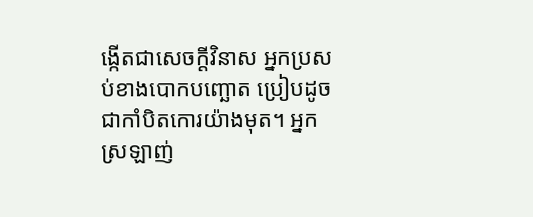ង្កើតជាសេចក្ដីវិនាស អ្នកប្រសប់ខាងបោកបញ្ឆោត ប្រៀបដូចជាកាំបិតកោរយ៉ាងមុត។ អ្នកស្រឡាញ់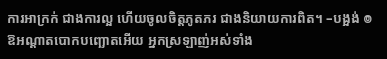ការអាក្រក់ ជាងការល្អ ហើយចូលចិត្តភូតភរ ជាងនិយាយការពិត។ –បង្អង់ ៙ ឱអណ្ដាតបោកបញ្ឆោតអើយ អ្នកស្រឡាញ់អស់ទាំង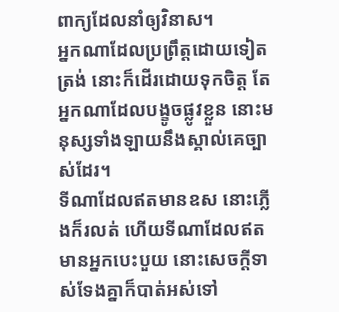ពាក្យដែលនាំឲ្យវិនាស។
អ្នកណាដែលប្រព្រឹត្តដោយទៀតត្រង់ នោះក៏ដើរដោយទុកចិត្ត តែអ្នកណាដែលបង្ខូចផ្លូវខ្លួន នោះមនុស្សទាំងឡាយនឹងស្គាល់គេច្បាស់ដែរ។
ទីណាដែលឥតមានឧស នោះភ្លើងក៏រលត់ ហើយទីណាដែលឥតមានអ្នកបេះបួយ នោះសេចក្ដីទាស់ទែងគ្នាក៏បាត់អស់ទៅ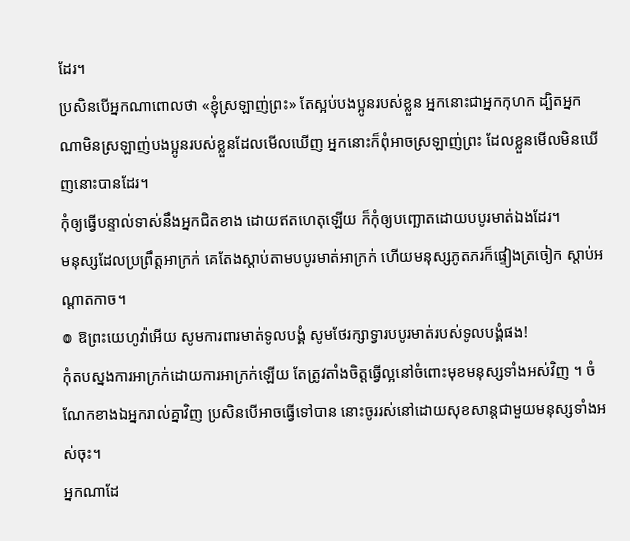ដែរ។
ប្រសិនបើអ្នកណាពោលថា «ខ្ញុំស្រឡាញ់ព្រះ» តែស្អប់បងប្អូនរបស់ខ្លួន អ្នកនោះជាអ្នកកុហក ដ្បិតអ្នកណាមិនស្រឡាញ់បងប្អូនរបស់ខ្លួនដែលមើលឃើញ អ្នកនោះក៏ពុំអាចស្រឡាញ់ព្រះ ដែលខ្លួនមើលមិនឃើញនោះបានដែរ។
កុំឲ្យធ្វើបន្ទាល់ទាស់នឹងអ្នកជិតខាង ដោយឥតហេតុឡើយ ក៏កុំឲ្យបញ្ឆោតដោយបបូរមាត់ឯងដែរ។
មនុស្សដែលប្រព្រឹត្តអាក្រក់ គេតែងស្តាប់តាមបបូរមាត់អាក្រក់ ហើយមនុស្សភូតភរក៏ផ្ទៀងត្រចៀក ស្តាប់អណ្ដាតកាច។
៙ ឱព្រះយេហូវ៉ាអើយ សូមការពារមាត់ទូលបង្គំ សូមថែរក្សាទ្វារបបូរមាត់របស់ទូលបង្គំផង!
កុំតបស្នងការអាក្រក់ដោយការអាក្រក់ឡើយ តែត្រូវតាំងចិត្តធ្វើល្អនៅចំពោះមុខមនុស្សទាំងអស់វិញ ។ ចំណែកខាងឯអ្នករាល់គ្នាវិញ ប្រសិនបើអាចធ្វើទៅបាន នោះចូររស់នៅដោយសុខសាន្តជាមួយមនុស្សទាំងអស់ចុះ។
អ្នកណាដែ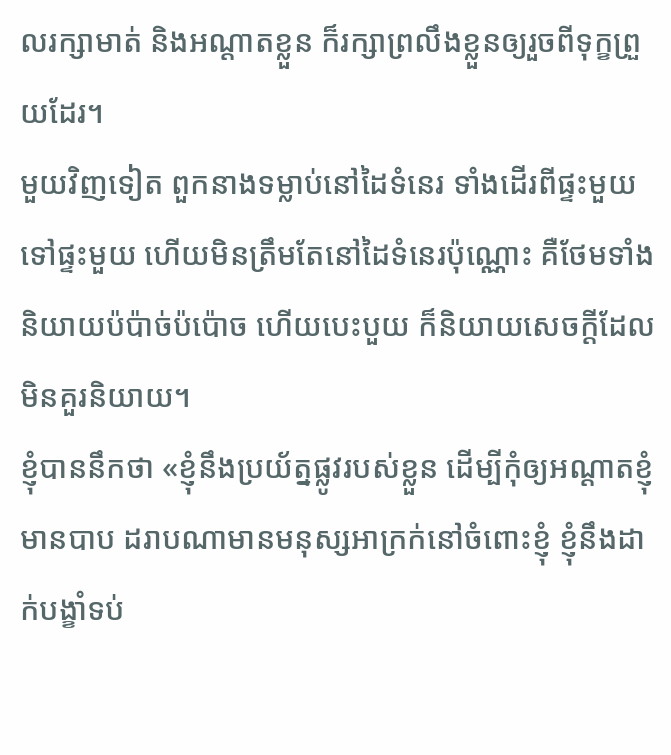លរក្សាមាត់ និងអណ្ដាតខ្លួន ក៏រក្សាព្រលឹងខ្លួនឲ្យរួចពីទុក្ខព្រួយដែរ។
មួយវិញទៀត ពួកនាងទម្លាប់នៅដៃទំនេរ ទាំងដើរពីផ្ទះមួយទៅផ្ទះមួយ ហើយមិនត្រឹមតែនៅដៃទំនេរប៉ុណ្ណោះ គឺថែមទាំងនិយាយប៉ប៉ាច់ប៉ប៉ោច ហើយបេះបួយ ក៏និយាយសេចក្ដីដែលមិនគួរនិយាយ។
ខ្ញុំបាននឹកថា «ខ្ញុំនឹងប្រយ័ត្នផ្លូវរបស់ខ្លួន ដើម្បីកុំឲ្យអណ្ដាតខ្ញុំមានបាប ដរាបណាមានមនុស្សអាក្រក់នៅចំពោះខ្ញុំ ខ្ញុំនឹងដាក់បង្ខាំទប់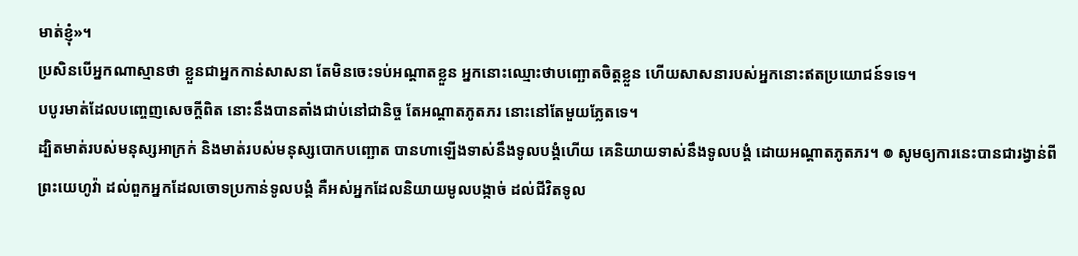មាត់ខ្ញុំ»។
ប្រសិនបើអ្នកណាស្មានថា ខ្លួនជាអ្នកកាន់សាសនា តែមិនចេះទប់អណ្តាតខ្លួន អ្នកនោះឈ្មោះថាបញ្ឆោតចិត្តខ្លួន ហើយសាសនារបស់អ្នកនោះឥតប្រយោជន៍ទទេ។
បបូរមាត់ដែលបញ្ចេញសេចក្ដីពិត នោះនឹងបានតាំងជាប់នៅជានិច្ច តែអណ្ដាតភូតភរ នោះនៅតែមួយភ្លែតទេ។
ដ្បិតមាត់របស់មនុស្សអាក្រក់ និងមាត់របស់មនុស្សបោកបញ្ឆោត បានហាឡើងទាស់នឹងទូលបង្គំហើយ គេនិយាយទាស់នឹងទូលបង្គំ ដោយអណ្ដាតភូតភរ។ ៙ សូមឲ្យការនេះបានជារង្វាន់ពីព្រះយេហូវ៉ា ដល់ពួកអ្នកដែលចោទប្រកាន់ទូលបង្គំ គឺអស់អ្នកដែលនិយាយមូលបង្កាច់ ដល់ជីវិតទូល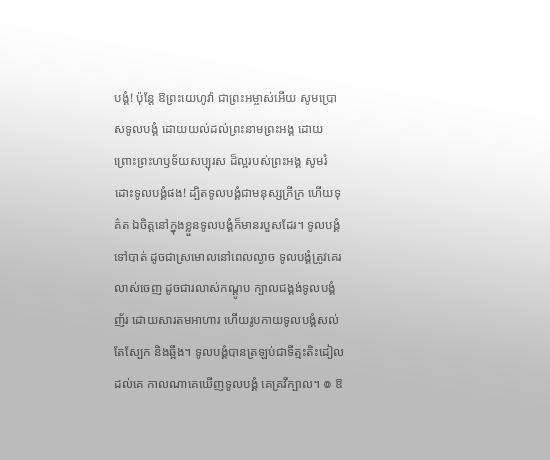បង្គំ! ប៉ុន្ដែ ឱព្រះយេហូវ៉ា ជាព្រះអម្ចាស់អើយ សូមប្រោសទូលបង្គំ ដោយយល់ដល់ព្រះនាមព្រះអង្គ ដោយព្រោះព្រះហឫទ័យសប្បុរស ដ៏ល្អរបស់ព្រះអង្គ សូមរំដោះទូលបង្គំផង! ដ្បិតទូលបង្គំជាមនុស្សក្រីក្រ ហើយទុគ៌ត ឯចិត្តនៅក្នុងខ្លួនទូលបង្គំក៏មានរបួសដែរ។ ទូលបង្គំទៅបាត់ ដូចជាស្រមោលនៅពេលល្ងាច ទូលបង្គំត្រូវគេរលាស់ចេញ ដូចជារលាស់កណ្តូប ក្បាលជង្គង់ទូលបង្គំញ័រ ដោយសារតមអាហារ ហើយរូបកាយទូលបង្គំសល់តែស្បែក និងឆ្អឹង។ ទូលបង្គំបានត្រឡប់ជាទីត្មះតិះដៀលដល់គេ កាលណាគេឃើញទូលបង្គំ គេគ្រវីក្បាល។ ៙ ឱ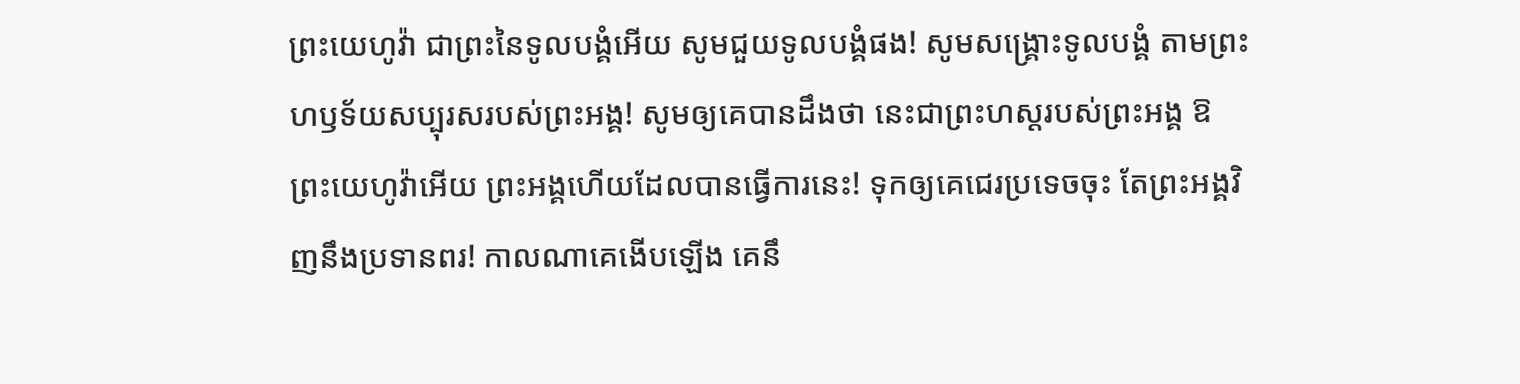ព្រះយេហូវ៉ា ជាព្រះនៃទូលបង្គំអើយ សូមជួយទូលបង្គំផង! សូមសង្គ្រោះទូលបង្គំ តាមព្រះហឫទ័យសប្បុរសរបស់ព្រះអង្គ! សូមឲ្យគេបានដឹងថា នេះជាព្រះហស្តរបស់ព្រះអង្គ ឱព្រះយេហូវ៉ាអើយ ព្រះអង្គហើយដែលបានធ្វើការនេះ! ទុកឲ្យគេជេរប្រទេចចុះ តែព្រះអង្គវិញនឹងប្រទានពរ! កាលណាគេងើបឡើង គេនឹ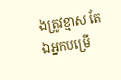ងត្រូវខ្មាស តែឯអ្នកបម្រើ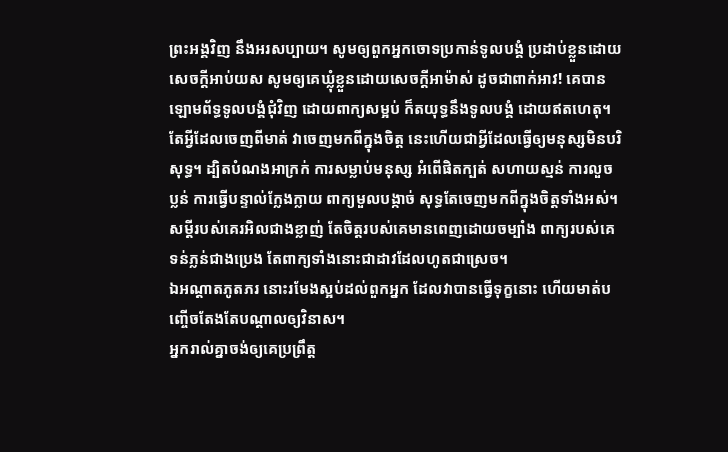ព្រះអង្គវិញ នឹងអរសប្បាយ។ សូមឲ្យពួកអ្នកចោទប្រកាន់ទូលបង្គំ ប្រដាប់ខ្លួនដោយសេចក្ដីអាប់យស សូមឲ្យគេឃ្លុំខ្លួនដោយសេចក្ដីអាម៉ាស់ ដូចជាពាក់អាវ! គេបានឡោមព័ទ្ធទូលបង្គំជុំវិញ ដោយពាក្យសម្អប់ ក៏តយុទ្ធនឹងទូលបង្គំ ដោយឥតហេតុ។
តែអ្វីដែលចេញពីមាត់ វាចេញមកពីក្នុងចិត្ត នេះហើយជាអ្វីដែលធ្វើឲ្យមនុស្សមិនបរិសុទ្ធ។ ដ្បិតបំណងអាក្រក់ ការសម្លាប់មនុស្ស អំពើផិតក្បត់ សហាយស្មន់ ការលួចប្លន់ ការធ្វើបន្ទាល់ក្លែងក្លាយ ពាក្យមួលបង្កាច់ សុទ្ធតែចេញមកពីក្នុងចិត្តទាំងអស់។
សម្ដីរបស់គេរអិលជាងខ្លាញ់ តែចិត្តរបស់គេមានពេញដោយចម្បាំង ពាក្យរបស់គេទន់ភ្លន់ជាងប្រេង តែពាក្យទាំងនោះជាដាវដែលហូតជាស្រេច។
ឯអណ្ដាតភូតភរ នោះរមែងស្អប់ដល់ពួកអ្នក ដែលវាបានធ្វើទុក្ខនោះ ហើយមាត់បញ្ចើចតែងតែបណ្ដាលឲ្យវិនាស។
អ្នករាល់គ្នាចង់ឲ្យគេប្រព្រឹត្ត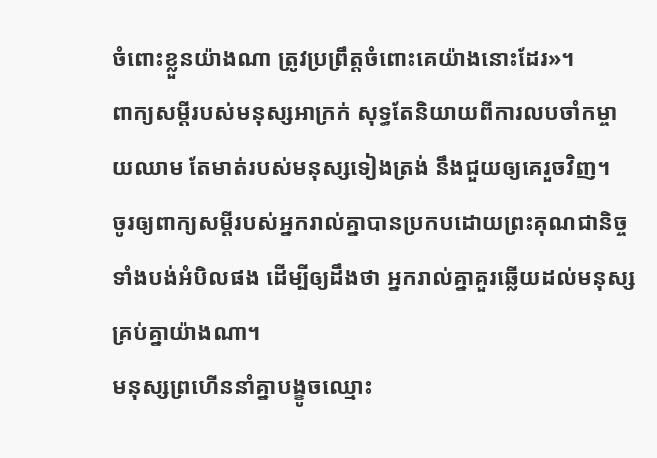ចំពោះខ្លួនយ៉ាងណា ត្រូវប្រព្រឹត្តចំពោះគេយ៉ាងនោះដែរ»។
ពាក្យសម្ដីរបស់មនុស្សអាក្រក់ សុទ្ធតែនិយាយពីការលបចាំកម្ចាយឈាម តែមាត់របស់មនុស្សទៀងត្រង់ នឹងជួយឲ្យគេរួចវិញ។
ចូរឲ្យពាក្យសម្ដីរបស់អ្នករាល់គ្នាបានប្រកបដោយព្រះគុណជានិច្ច ទាំងបង់អំបិលផង ដើម្បីឲ្យដឹងថា អ្នករាល់គ្នាគួរឆ្លើយដល់មនុស្សគ្រប់គ្នាយ៉ាងណា។
មនុស្សព្រហើននាំគ្នាបង្ខូចឈ្មោះ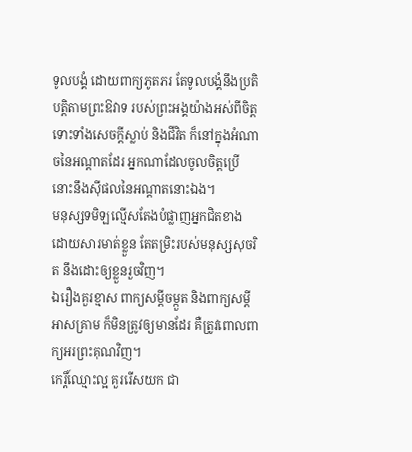ទូលបង្គំ ដោយពាក្យភូតភរ តែទូលបង្គំនឹងប្រតិបត្តិតាមព្រះឱវាទ របស់ព្រះអង្គយ៉ាងអស់ពីចិត្ត
ទោះទាំងសេចក្ដីស្លាប់ និងជីវិត ក៏នៅក្នុងអំណាចនៃអណ្ដាតដែរ អ្នកណាដែលចូលចិត្តប្រើ នោះនឹងស៊ីផលនៃអណ្ដាតនោះឯង។
មនុស្សទមិឡល្មើសតែងបំផ្លាញអ្នកជិតខាង ដោយសារមាត់ខ្លួន តែតម្រិះរបស់មនុស្សសុចរិត នឹងដោះឲ្យខ្លួនរួចវិញ។
ឯរឿងគួរខ្មាស ពាក្យសម្ដីចម្កួត និងពាក្យសម្ដីអាសគ្រាម ក៏មិនត្រូវឲ្យមានដែរ គឺត្រូវពោលពាក្យអរព្រះគុណវិញ។
កេរ្តិ៍ឈ្មោះល្អ គួររើសយក ជា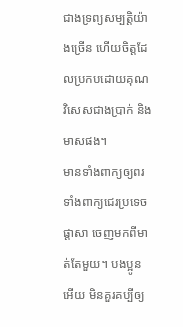ជាងទ្រព្យសម្បត្តិយ៉ាងច្រើន ហើយចិត្តដែលប្រកបដោយគុណ វិសេសជាងប្រាក់ និងមាសផង។
មានទាំងពាក្យឲ្យពរ ទាំងពាក្យជេរប្រទេចផ្តាសា ចេញមកពីមាត់តែមួយ។ បងប្អូនអើយ មិនគួរគប្បីឲ្យ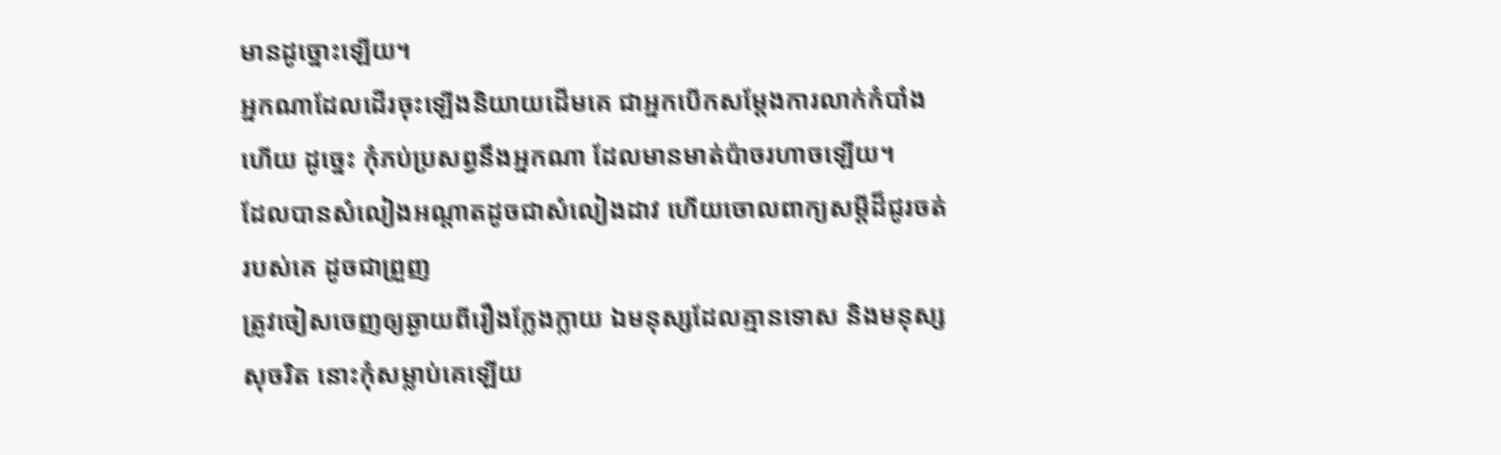មានដូច្នោះឡើយ។
អ្នកណាដែលដើរចុះឡើងនិយាយដើមគេ ជាអ្នកបើកសម្ដែងការលាក់កំបាំងហើយ ដូច្នេះ កុំភប់ប្រសព្វនឹងអ្នកណា ដែលមានមាត់ប៉ាចរហាចឡើយ។
ដែលបានសំលៀងអណ្ដាតដូចជាសំលៀងដាវ ហើយចោលពាក្យសម្ដីដ៏ជូរចត់របស់គេ ដូចជាព្រួញ
ត្រូវចៀសចេញឲ្យឆ្ងាយពីរឿងក្លែងក្លាយ ឯមនុស្សដែលគ្មានទោស និងមនុស្សសុចរិត នោះកុំសម្លាប់គេឡើយ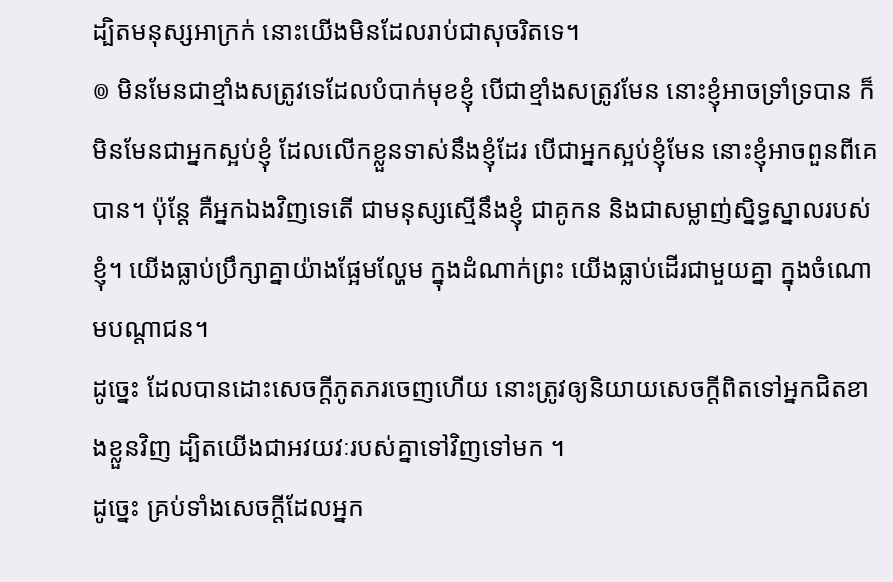ដ្បិតមនុស្សអាក្រក់ នោះយើងមិនដែលរាប់ជាសុចរិតទេ។
៙ មិនមែនជាខ្មាំងសត្រូវទេដែលបំបាក់មុខខ្ញុំ បើជាខ្មាំងសត្រូវមែន នោះខ្ញុំអាចទ្រាំទ្របាន ក៏មិនមែនជាអ្នកស្អប់ខ្ញុំ ដែលលើកខ្លួនទាស់នឹងខ្ញុំដែរ បើជាអ្នកស្អប់ខ្ញុំមែន នោះខ្ញុំអាចពួនពីគេបាន។ ប៉ុន្ដែ គឺអ្នកឯងវិញទេតើ ជាមនុស្សស្មើនឹងខ្ញុំ ជាគូកន និងជាសម្លាញ់ស្និទ្ធស្នាលរបស់ខ្ញុំ។ យើងធ្លាប់ប្រឹក្សាគ្នាយ៉ាងផ្អែមល្ហែម ក្នុងដំណាក់ព្រះ យើងធ្លាប់ដើរជាមួយគ្នា ក្នុងចំណោមបណ្ដាជន។
ដូច្នេះ ដែលបានដោះសេចក្តីភូតភរចេញហើយ នោះត្រូវឲ្យនិយាយសេចក្តីពិតទៅអ្នកជិតខាងខ្លួនវិញ ដ្បិតយើងជាអវយវៈរបស់គ្នាទៅវិញទៅមក ។
ដូច្នេះ គ្រប់ទាំងសេចក្តីដែលអ្នក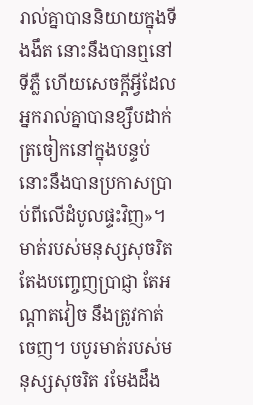រាល់គ្នាបាននិយាយក្នុងទីងងឹត នោះនឹងបានឮនៅទីភ្លឺ ហើយសេចក្តីអ្វីដែលអ្នករាល់គ្នាបានខ្សឹបដាក់ត្រចៀកនៅក្នុងបន្ទប់ នោះនឹងបានប្រកាសប្រាប់ពីលើដំបូលផ្ទះវិញ»។
មាត់របស់មនុស្សសុចរិត តែងបញ្ចេញប្រាជ្ញា តែអណ្ដាតវៀច នឹងត្រូវកាត់ចេញ។ បបូរមាត់របស់មនុស្សសុចរិត រមែងដឹង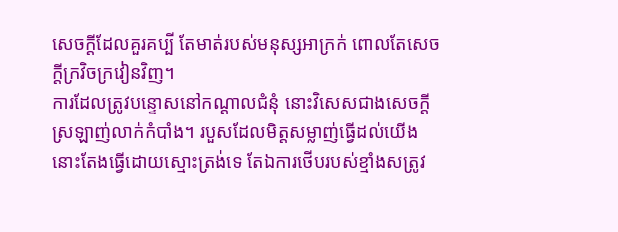សេចក្ដីដែលគួរគប្បី តែមាត់របស់មនុស្សអាក្រក់ ពោលតែសេចក្ដីក្រវិចក្រវៀនវិញ។
ការដែលត្រូវបន្ទោសនៅកណ្ដាលជំនុំ នោះវិសេសជាងសេចក្ដីស្រឡាញ់លាក់កំបាំង។ របួសដែលមិត្តសម្លាញ់ធ្វើដល់យើង នោះតែងធ្វើដោយស្មោះត្រង់ទេ តែឯការថើបរបស់ខ្មាំងសត្រូវ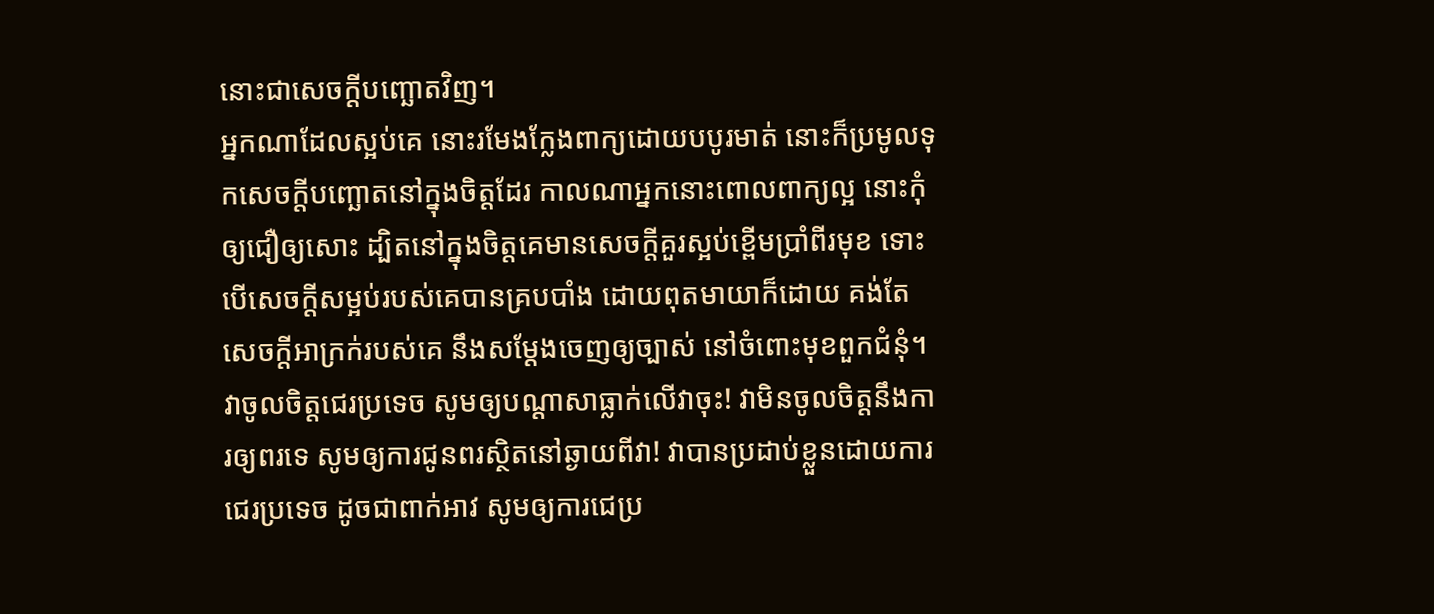នោះជាសេចក្ដីបញ្ឆោតវិញ។
អ្នកណាដែលស្អប់គេ នោះរមែងក្លែងពាក្យដោយបបូរមាត់ នោះក៏ប្រមូលទុកសេចក្ដីបញ្ឆោតនៅក្នុងចិត្តដែរ កាលណាអ្នកនោះពោលពាក្យល្អ នោះកុំឲ្យជឿឲ្យសោះ ដ្បិតនៅក្នុងចិត្តគេមានសេចក្ដីគួរស្អប់ខ្ពើមប្រាំពីរមុខ ទោះបើសេចក្ដីសម្អប់របស់គេបានគ្របបាំង ដោយពុតមាយាក៏ដោយ គង់តែសេចក្ដីអាក្រក់របស់គេ នឹងសម្ដែងចេញឲ្យច្បាស់ នៅចំពោះមុខពួកជំនុំ។
វាចូលចិត្តជេរប្រទេច សូមឲ្យបណ្ដាសាធ្លាក់លើវាចុះ! វាមិនចូលចិត្តនឹងការឲ្យពរទេ សូមឲ្យការជូនពរស្ថិតនៅឆ្ងាយពីវា! វាបានប្រដាប់ខ្លួនដោយការជេរប្រទេច ដូចជាពាក់អាវ សូមឲ្យការជេប្រ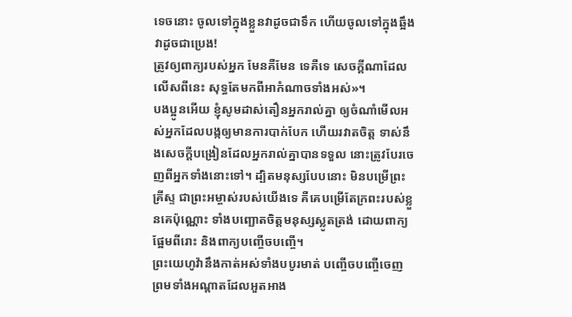ទេចនោះ ចូលទៅក្នុងខ្លួនវាដូចជាទឹក ហើយចូលទៅក្នុងឆ្អឹងវាដូចជាប្រេង!
ត្រូវឲ្យពាក្យរបស់អ្នក មែនគឺមែន ទេគឺទេ សេចក្តីណាដែលលើសពីនេះ សុទ្ធតែមកពីអាកំណាចទាំងអស់»។
បងប្អូនអើយ ខ្ញុំសូមដាស់តឿនអ្នករាល់គ្នា ឲ្យចំណាំមើលអស់អ្នកដែលបង្កឲ្យមានការបាក់បែក ហើយរវាតចិត្ត ទាស់នឹងសេចក្តីបង្រៀនដែលអ្នករាល់គ្នាបានទទួល នោះត្រូវបែរចេញពីអ្នកទាំងនោះទៅ។ ដ្បិតមនុស្សបែបនោះ មិនបម្រើព្រះគ្រីស្ទ ជាព្រះអម្ចាស់របស់យើងទេ គឺគេបម្រើតែក្រពះរបស់ខ្លួនគេប៉ុណ្ណោះ ទាំងបញ្ឆោតចិត្តមនុស្សស្លូតត្រង់ ដោយពាក្យផ្អែមពីរោះ និងពាក្យបញ្ចើចបញ្ចើ។
ព្រះយេហូវ៉ានឹងកាត់អស់ទាំងបបូរមាត់ បញ្ចើចបញ្ចើចេញ ព្រមទាំងអណ្ដាតដែលអួតអាង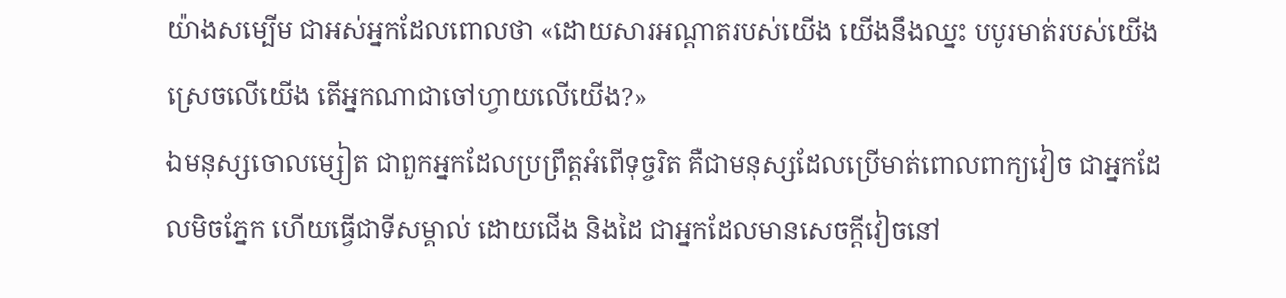យ៉ាងសម្បើម ជាអស់អ្នកដែលពោលថា «ដោយសារអណ្ដាតរបស់យើង យើងនឹងឈ្នះ បបូរមាត់របស់យើង ស្រេចលើយើង តើអ្នកណាជាចៅហ្វាយលើយើង?»
ឯមនុស្សចោលម្សៀត ជាពួកអ្នកដែលប្រព្រឹត្តអំពើទុច្ចរិត គឺជាមនុស្សដែលប្រើមាត់ពោលពាក្យវៀច ជាអ្នកដែលមិចភ្នែក ហើយធ្វើជាទីសម្គាល់ ដោយជើង និងដៃ ជាអ្នកដែលមានសេចក្ដីវៀចនៅ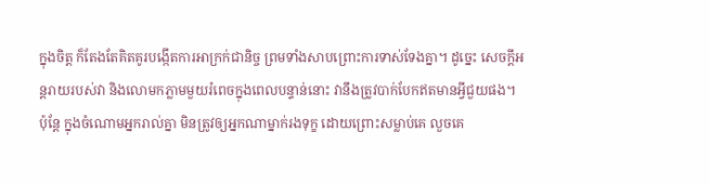ក្នុងចិត្ត ក៏តែងតែគិតគូរបង្កើតការអាក្រក់ជានិច្ច ព្រមទាំងសាបព្រោះការទាស់ទែងគ្នា។ ដូច្នេះ សេចក្ដីអន្តរាយរបស់វា និងលោមកភ្លាមមួយរំពេចក្នុងពេលបន្ទាន់នោះ វានឹងត្រូវបាក់បែកឥតមានអ្វីជួយផង។
ប៉ុន្ដែ ក្នុងចំណោមអ្នករាល់គ្នា មិនត្រូវឲ្យអ្នកណាម្នាក់រងទុក្ខ ដោយព្រោះសម្លាប់គេ លួចគេ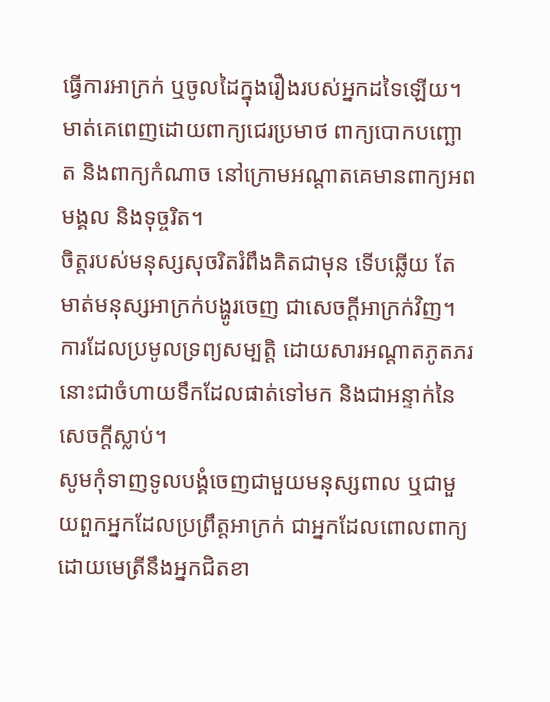ធ្វើការអាក្រក់ ឬចូលដៃក្នុងរឿងរបស់អ្នកដទៃឡើយ។
មាត់គេពេញដោយពាក្យជេរប្រមាថ ពាក្យបោកបញ្ឆោត និងពាក្យកំណាច នៅក្រោមអណ្ដាតគេមានពាក្យអពមង្គល និងទុច្ចរិត។
ចិត្តរបស់មនុស្សសុចរិតរំពឹងគិតជាមុន ទើបឆ្លើយ តែមាត់មនុស្សអាក្រក់បង្ហូរចេញ ជាសេចក្ដីអាក្រក់វិញ។
ការដែលប្រមូលទ្រព្យសម្បត្តិ ដោយសារអណ្ដាតភូតភរ នោះជាចំហាយទឹកដែលផាត់ទៅមក និងជាអន្ទាក់នៃសេចក្ដីស្លាប់។
សូមកុំទាញទូលបង្គំចេញជាមួយមនុស្សពាល ឬជាមួយពួកអ្នកដែលប្រព្រឹត្តអាក្រក់ ជាអ្នកដែលពោលពាក្យ ដោយមេត្រីនឹងអ្នកជិតខា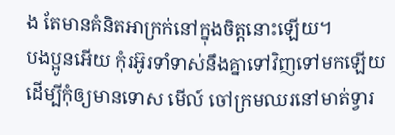ង តែមានគំនិតអាក្រក់នៅក្នុងចិត្តនោះឡើយ។
បងប្អូនអើយ កុំរអ៊ូរទាំទាស់នឹងគ្នាទៅវិញទៅមកឡើយ ដើម្បីកុំឲ្យមានទោស មើល៍ ចៅក្រមឈរនៅមាត់ទ្វារ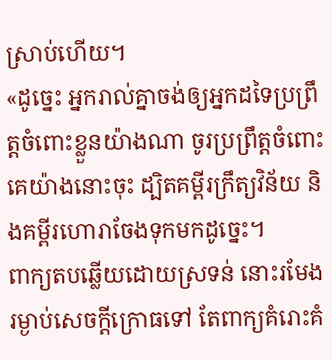ស្រាប់ហើយ។
«ដូច្នេះ អ្នករាល់គ្នាចង់ឲ្យអ្នកដទៃប្រព្រឹត្តចំពោះខ្លួនយ៉ាងណា ចូរប្រព្រឹត្តចំពោះគេយ៉ាងនោះចុះ ដ្បិតគម្ពីរក្រឹត្យវិន័យ និងគម្ពីរហោរាចែងទុកមកដូច្នេះ។
ពាក្យតបឆ្លើយដោយស្រទន់ នោះរមែងរម្ងាប់សេចក្ដីក្រោធទៅ តែពាក្យគំរោះគំ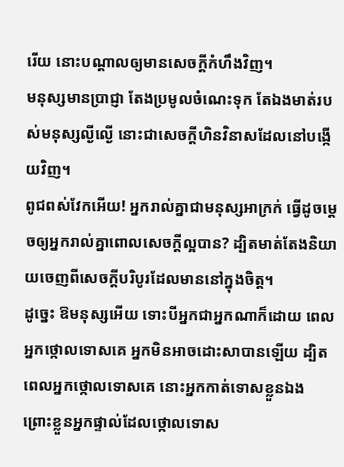រើយ នោះបណ្ដាលឲ្យមានសេចក្ដីកំហឹងវិញ។
មនុស្សមានប្រាជ្ញា តែងប្រមូលចំណេះទុក តែឯងមាត់របស់មនុស្សល្ងីល្ងើ នោះជាសេចក្ដីហិនវិនាសដែលនៅបង្កើយវិញ។
ពូជពស់វែកអើយ! អ្នករាល់គ្នាជាមនុស្សអាក្រក់ ធ្វើដូចម្តេចឲ្យអ្នករាល់គ្នាពោលសេចក្តីល្អបាន? ដ្បិតមាត់តែងនិយាយចេញពីសេចក្តីបរិបូរដែលមាននៅក្នុងចិត្ត។
ដូច្នេះ ឱមនុស្សអើយ ទោះបីអ្នកជាអ្នកណាក៏ដោយ ពេលអ្នកថ្កោលទោសគេ អ្នកមិនអាចដោះសាបានឡើយ ដ្បិតពេលអ្នកថ្កោលទោសគេ នោះអ្នកកាត់ទោសខ្លួនឯង ព្រោះខ្លួនអ្នកផ្ទាល់ដែលថ្កោលទោស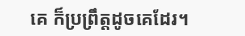គេ ក៏ប្រព្រឹត្តដូចគេដែរ។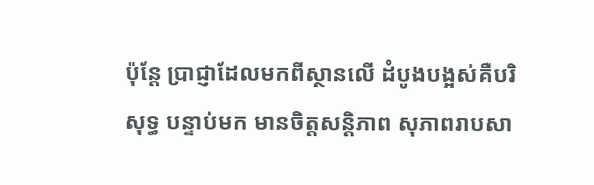ប៉ុន្តែ ប្រាជ្ញាដែលមកពីស្ថានលើ ដំបូងបង្អស់គឺបរិសុទ្ធ បន្ទាប់មក មានចិត្តសន្តិភាព សុភាពរាបសា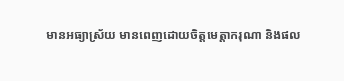មានអធ្យាស្រ័យ មានពេញដោយចិត្តមេត្តាករុណា និងផល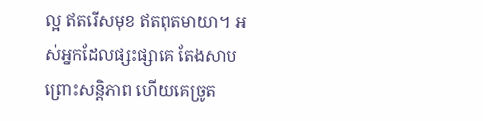ល្អ ឥតរើសមុខ ឥតពុតមាយា។ អស់អ្នកដែលផ្សះផ្សាគេ តែងសាបព្រោះសន្តិភាព ហើយគេច្រូត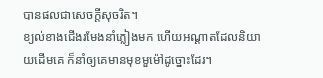បានផលជាសេចក្ដីសុចរិត។
ខ្យល់ខាងជើងរមែងនាំភ្លៀងមក ហើយអណ្ដាតដែលនិយាយដើមគេ ក៏នាំឲ្យគេមានមុខមួម៉ៅដូច្នោះដែរ។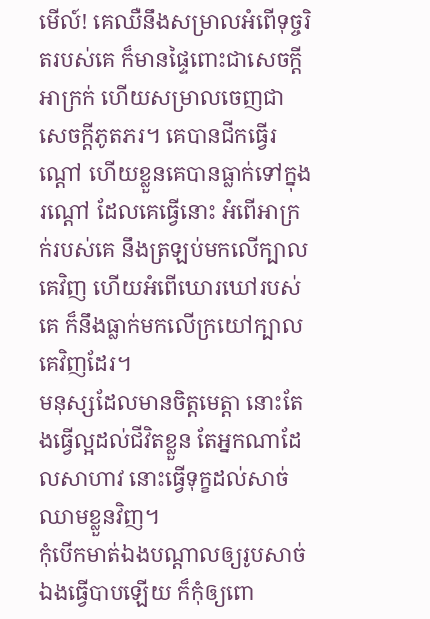មើល៍! គេឈឺនឹងសម្រាលអំពើទុច្ចរិតរបស់គេ ក៏មានផ្ទៃពោះជាសេចក្ដីអាក្រក់ ហើយសម្រាលចេញជាសេចក្ដីភូតភរ។ គេបានជីកធ្វើរណ្តៅ ហើយខ្លួនគេបានធ្លាក់ទៅក្នុងរណ្តៅ ដែលគេធ្វើនោះ អំពើអាក្រក់របស់គេ នឹងត្រឡប់មកលើក្បាលគេវិញ ហើយអំពើឃោរឃៅរបស់គេ ក៏នឹងធ្លាក់មកលើក្រយៅក្បាលគេវិញដែរ។
មនុស្សដែលមានចិត្តមេត្តា នោះតែងធ្វើល្អដល់ជីវិតខ្លួន តែអ្នកណាដែលសាហាវ នោះធ្វើទុក្ខដល់សាច់ឈាមខ្លួនវិញ។
កុំបើកមាត់ឯងបណ្ដាលឲ្យរូបសាច់ឯងធ្វើបាបឡើយ ក៏កុំឲ្យពោ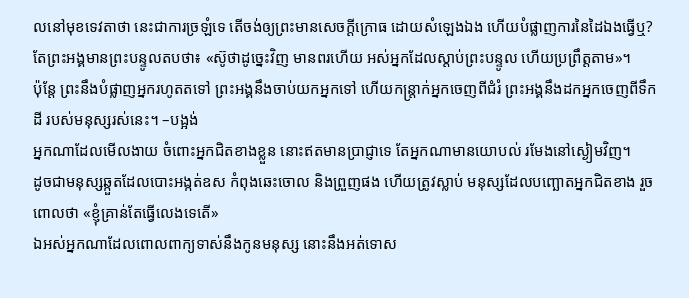លនៅមុខទេវតាថា នេះជាការច្រឡំទេ តើចង់ឲ្យព្រះមានសេចក្ដីក្រោធ ដោយសំឡេងឯង ហើយបំផ្លាញការនៃដៃឯងធ្វើឬ?
តែព្រះអង្គមានព្រះបន្ទូលតបថា៖ «ស៊ូថាដូច្នេះវិញ មានពរហើយ អស់អ្នកដែលស្តាប់ព្រះបន្ទូល ហើយប្រព្រឹត្តតាម»។
ប៉ុន្តែ ព្រះនឹងបំផ្លាញអ្នករហូតតទៅ ព្រះអង្គនឹងចាប់យកអ្នកទៅ ហើយកន្ត្រាក់អ្នកចេញពីជំរំ ព្រះអង្គនឹងដកអ្នកចេញពីទឹកដី របស់មនុស្សរស់នេះ។ –បង្អង់
អ្នកណាដែលមើលងាយ ចំពោះអ្នកជិតខាងខ្លួន នោះឥតមានប្រាជ្ញាទេ តែអ្នកណាមានយោបល់ រមែងនៅស្ងៀមវិញ។
ដូចជាមនុស្សឆ្កួតដែលបោះអង្កត់ឧស កំពុងឆេះចោល និងព្រួញផង ហើយត្រូវស្លាប់ មនុស្សដែលបញ្ឆោតអ្នកជិតខាង រួចពោលថា «ខ្ញុំគ្រាន់តែធ្វើលេងទេតើ»
ឯអស់អ្នកណាដែលពោលពាក្យទាស់នឹងកូនមនុស្ស នោះនឹងអត់ទោស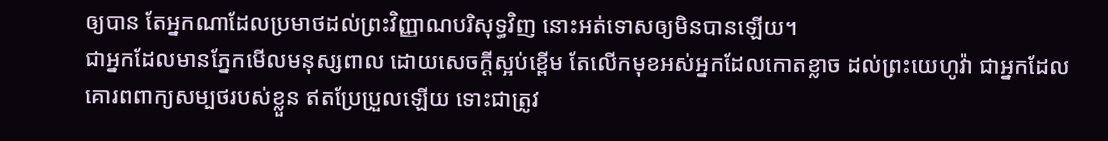ឲ្យបាន តែអ្នកណាដែលប្រមាថដល់ព្រះវិញ្ញាណបរិសុទ្ធវិញ នោះអត់ទោសឲ្យមិនបានឡើយ។
ជាអ្នកដែលមានភ្នែកមើលមនុស្សពាល ដោយសេចក្ដីស្អប់ខ្ពើម តែលើកមុខអស់អ្នកដែលកោតខ្លាច ដល់ព្រះយេហូវ៉ា ជាអ្នកដែលគោរពពាក្យសម្បថរបស់ខ្លួន ឥតប្រែប្រួលឡើយ ទោះជាត្រូវ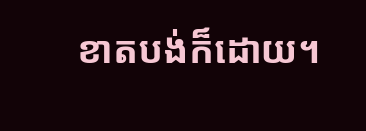ខាតបង់ក៏ដោយ។